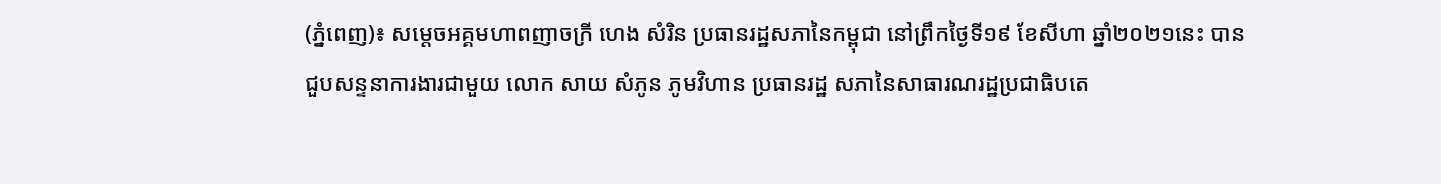(ភ្នំពេញ)៖ សម្តេចអគ្គមហាពញាចក្រី ហេង សំរិន ប្រធានរដ្ឋសភានៃកម្ពុជា នៅព្រឹកថ្ងៃទី១៩ ខែសីហា ឆ្នាំ២០២១នេះ បានជួបសន្ទនាការងារជាមួយ លោក សាយ សំភូន ភូមវិហាន ប្រធានរដ្ឋ សភានៃសាធារណរដ្ឋប្រជាធិបតេ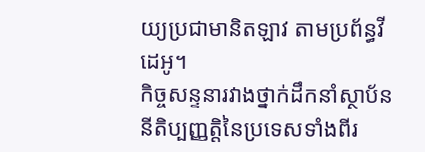យ្យប្រជាមានិតឡាវ តាមប្រព័ន្ធវីដេអូ។
កិច្ចសន្ទនារវាងថ្នាក់ដឹកនាំស្ថាប័ននីតិប្បញ្ញត្តិនៃប្រទេសទាំងពីរ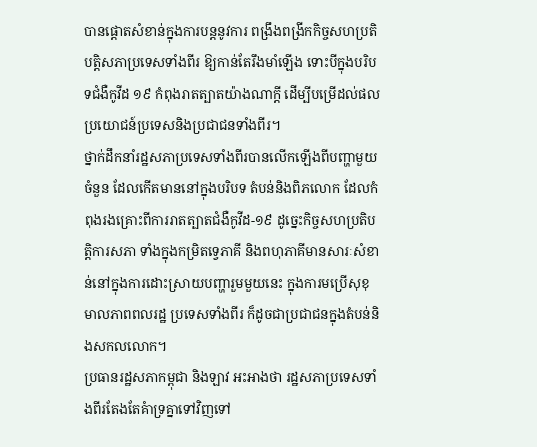បានផ្តោតសំខាន់ក្នុងការបន្តនូវការ ពង្រឹងពង្រីកកិច្ចសហប្រតិបត្តិសភាប្រទេសទាំងពីរ ឱ្យកាន់តែរឹងមាំឡើង ទោះបីក្នុងបរិបទជំងឺកូវីដ ១៩ កំពុងរាតត្បាតយ៉ាងណាក្តី ដើម្បីបម្រើដល់ផលប្រយោជន៍ប្រទេសនិងប្រជាជនទាំងពីរ។
ថ្នាក់ដឹកនាំរដ្ឋសភាប្រទេសទាំងពីរបានលើកឡើងពីបញ្ហាមួយចំនួន ដែលកើតមាននៅក្នុងបរិបទ តំបន់និងពិភលោក ដែលកំពុងរងគ្រោះពីការរាតត្បាតជំងឺកូវីដ-១៩ ដូច្នេះកិច្ចសហប្រតិបត្តិការសភា ទាំងក្នុងកម្រិតទ្វេភាគី និងពហុភាគីមានសារៈសំខាន់នៅក្នុងការដោះស្រាយបញ្ហារួមមួយនេះ ក្នុងការមប្រើសុខុមាលភាពពលរដ្ឋ ប្រទេសទាំងពីរ ក៏ដូចជាប្រជាជនក្នុងតំបន់និងសកលលោក។
ប្រធានរដ្ឋសភាកម្ពុជា និងឡាវ អះអាងថា រដ្ឋសភាប្រទេសទាំងពីរតែងតែគំាទ្រគ្នាទៅវិញទៅ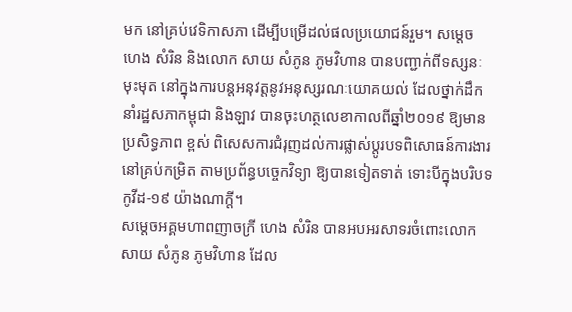មក នៅគ្រប់វេទិកាសភា ដើម្បីបម្រើដល់ផលប្រយោជន៍រួម។ សម្តេច ហេង សំរិន និងលោក សាយ សំភូន ភូមវិហាន បានបញ្ជាក់ពីទស្សនៈមុះមុត នៅក្នុងការបន្តអនុវត្តនូវអនុស្សរណៈយោគយល់ ដែលថ្នាក់ដឹកនាំរដ្ឋសភាកម្ពុជា និងឡាវ បានចុះហត្ថលេខាកាលពីឆ្នាំ២០១៩ ឱ្យមានប្រសិទ្ធភាព ខ្ពស់ ពិសេសការជំរុញដល់ការផ្លាស់ប្តូរបទពិសោធន៍ការងារនៅគ្រប់កម្រិត តាមប្រព័ន្ធបច្ចេកវិទ្យា ឱ្យបានទៀតទាត់ ទោះបីក្នុងបរិបទកូវីដ-១៩ យ៉ាងណាក្តី។
សម្តេចអគ្គមហាពញាចក្រី ហេង សំរិន បានអបអរសាទរចំពោះលោក សាយ សំភូន ភូមវិហាន ដែល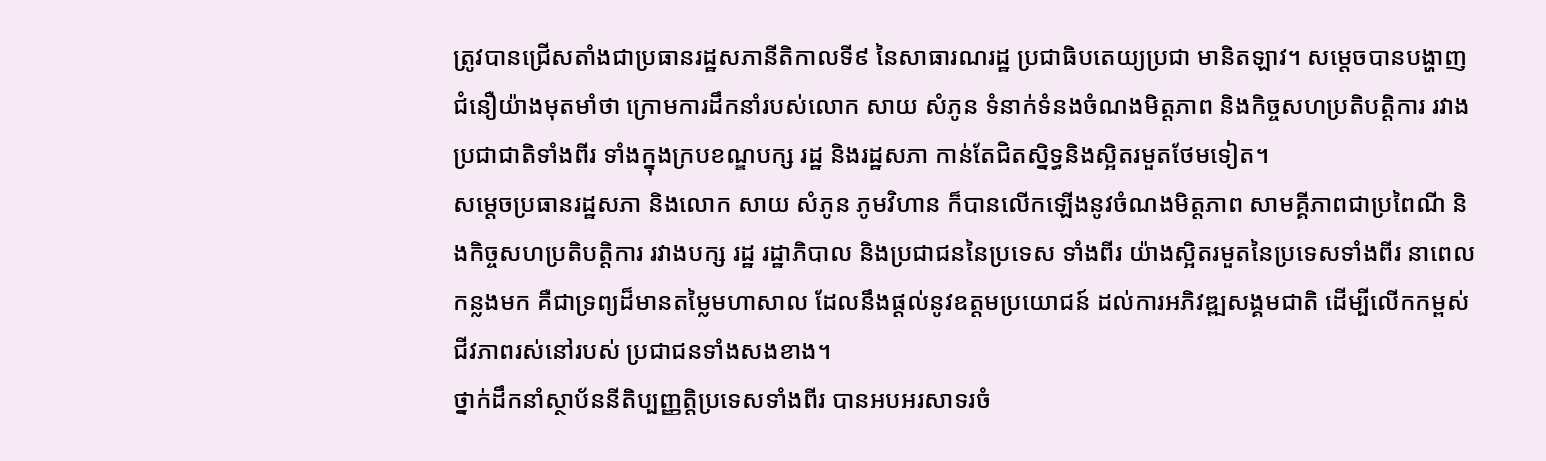ត្រូវបានជ្រើសតាំងជាប្រធានរដ្ឋសភានីតិកាលទី៩ នៃសាធារណរដ្ឋ ប្រជាធិបតេយ្យប្រជា មានិតឡាវ។ សម្តេចបានបង្ហាញជំនឿយ៉ាងមុតមាំថា ក្រោមការដឹកនាំរបស់លោក សាយ សំភូន ទំនាក់ទំនងចំណងមិត្តភាព និងកិច្ចសហប្រតិបត្តិការ រវាងប្រជាជាតិទាំងពីរ ទាំងក្នុងក្របខណ្ឌបក្ស រដ្ឋ និងរដ្ឋសភា កាន់តែជិតស្និទ្ធនិងស្អិតរមួតថែមទៀត។
សម្តេចប្រធានរដ្ឋសភា និងលោក សាយ សំភូន ភូមវិហាន ក៏បានលើកឡើងនូវចំណងមិត្តភាព សាមគ្គីភាពជាប្រពៃណី និងកិច្ចសហប្រតិបត្តិការ រវាងបក្ស រដ្ឋ រដ្ឋាភិបាល និងប្រជាជននៃប្រទេស ទាំងពីរ យ៉ាងស្អិតរមួតនៃប្រទេសទាំងពីរ នាពេលកន្លងមក គឺជាទ្រព្យដ៏មានតម្លៃមហាសាល ដែលនឹងផ្តល់នូវឧត្តមប្រយោជន៍ ដល់ការអភិវឌ្ឍសង្គមជាតិ ដើម្បីលើកកម្ពស់ជីវភាពរស់នៅរបស់ ប្រជាជនទាំងសងខាង។
ថ្នាក់ដឹកនាំស្ថាប័ននីតិប្បញ្ញត្តិប្រទេសទាំងពីរ បានអបអរសាទរចំ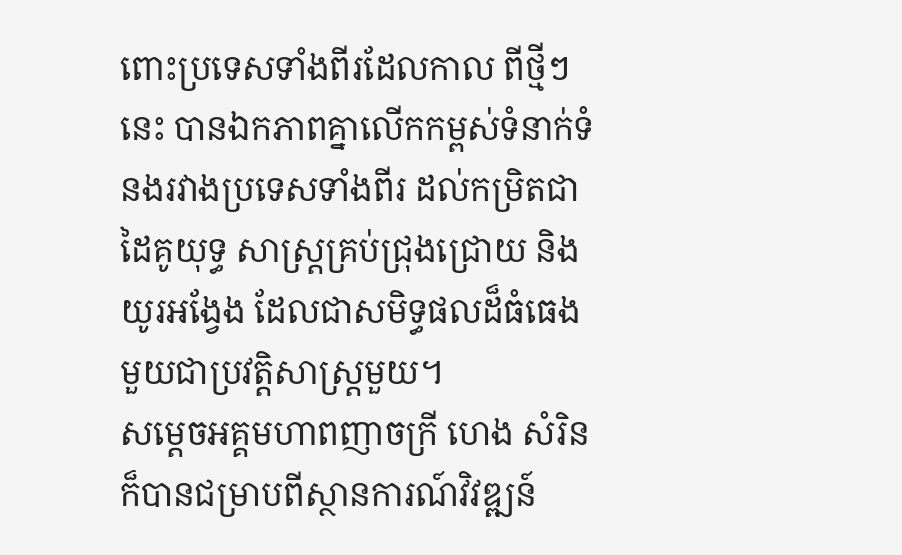ពោះប្រទេសទាំងពីរដែលកាល ពីថ្មីៗនេះ បានឯកភាពគ្នាលើកកម្ពស់ទំនាក់ទំនងរវាងប្រទេសទាំងពីរ ដល់កម្រិតជាដៃគូយុទ្ធ សាស្រ្តគ្រប់ជ្រុងជ្រោយ និងយូរអង្វែង ដែលជាសមិទ្ធផលដ៏ធំធេងមួយជាប្រវត្តិសាស្រ្តមួយ។
សម្តេចអគ្គមហាពញាចក្រី ហេង សំរិន ក៏បានជម្រាបពីស្ថានការណ៍វិវឌ្ឍន៍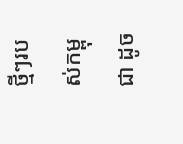ថ្មីៗរបស់កម្ពុជា ដូច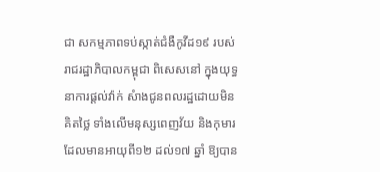ជា សកម្មភាពទប់ស្កាត់ជំងឺកូវីដ១៩ របស់រាជរដ្ឋាភិបាលកម្ពុជា ពិសេសនៅ ក្នុងយុទ្ធនាការផ្តល់វ៉ាក់ សំាងជូនពលរដ្ឋដោយមិនគិតថ្លៃ ទាំងលើមនុស្សពេញវ័យ និងកុមារ ដែលមានអាយុពី១២ ដល់១៧ ឆ្នាំ ឱ្យបាន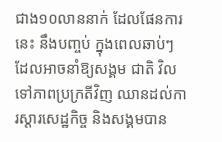ជាង១០លាននាក់ ដែលផែនការនេះ នឹងបញ្ចប់ ក្នុងពេលឆាប់ៗ ដែលអាចនាំឱ្យសង្គម ជាតិ វិលទៅភាពប្រក្រតីវិញ ឈានដល់ការស្តារសេដ្ឋកិច្ច និងសង្គមបាន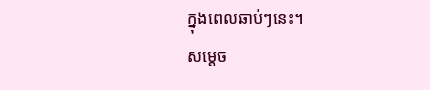ក្នុងពេលឆាប់ៗនេះ។
សម្តេច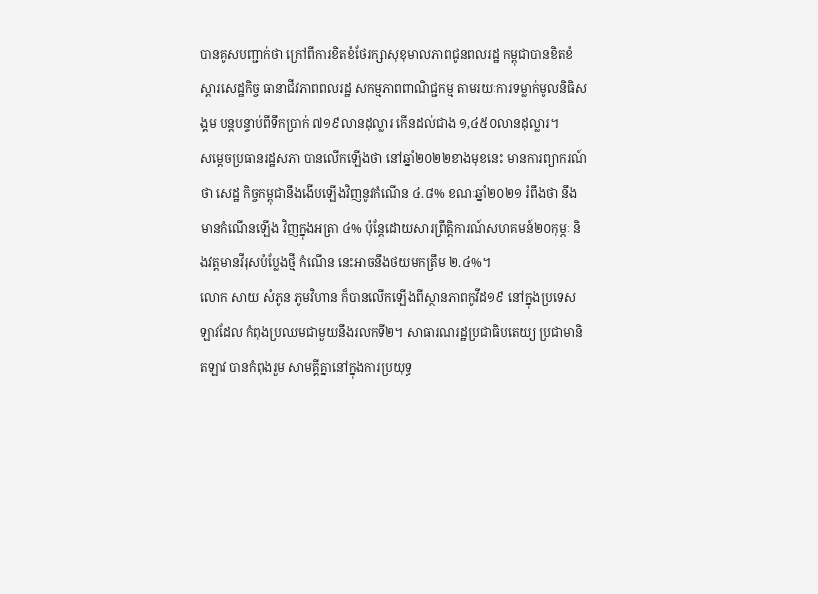បានគូសបញ្ជាក់ថា ក្រៅពីការខិតខំថែរក្សាសុខុមាលភាពជូនពលរដ្ឋ កម្ពុជាបានខិតខំ ស្តារសេដ្ឋកិច្ច ធានាជីវភាពពលរដ្ឋ សកម្មភាពពាណិជ្ជកម្ម តាមរយៈការទម្លាក់មូលនិធិសង្គម បន្តបន្ទាប់ពីទឹកប្រាក់ ៧១៩លានដុល្លារ កើនដល់ជាង ១,៤៥០លានដុល្លារ។
សម្តេចប្រធានរដ្ឋសភា បានលើកឡើងថា នៅឆ្នាំ២០២២ខាងមុខនេះ មានការព្យាករណ៍ថា សេដ្ឋ កិច្ចកម្ពុជានឹងងើបឡើងវិញនូវកំណើន ៤.៨% ខណៈឆ្នាំ២០២១ រំពឹងថា នឹងមានកំណើនឡើង វិញក្នុងអត្រា ៤% ប៉ុន្តែដោយសារព្រឹត្តិការណ៍សហគមន៍២០កុម្ភៈ និងវត្តមានវីរុសបំប្លែងថ្មី កំណើន នេះអាចនឹងថយមកត្រឹម ២.៤%។
លោក សាយ សំភូន ភូមវិហាន ក៏បានលើកឡើងពីស្ថានភាពកូវីដ១៩ នៅក្នុងប្រទេសឡាវដែល កំពុងប្រឈមជាមួយនឹងរលកទី២។ សាធារណរដ្ឋប្រជាធិបតេយ្យ ប្រជាមានិតឡាវ បានកំពុងរួម សាមគ្គីគ្នានៅក្នុងការប្រយុទ្ធ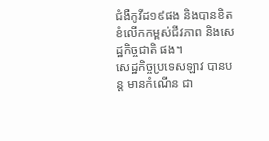ជំងឺកូវីដ១៩ផង និងបានខិតខំលើកកម្ពស់ជីវភាព និងសេដ្ឋកិច្ចជាតិ ផង។
សេដ្ឋកិច្ចប្រទេសឡាវ បានបន្ត មានកំណើន ជា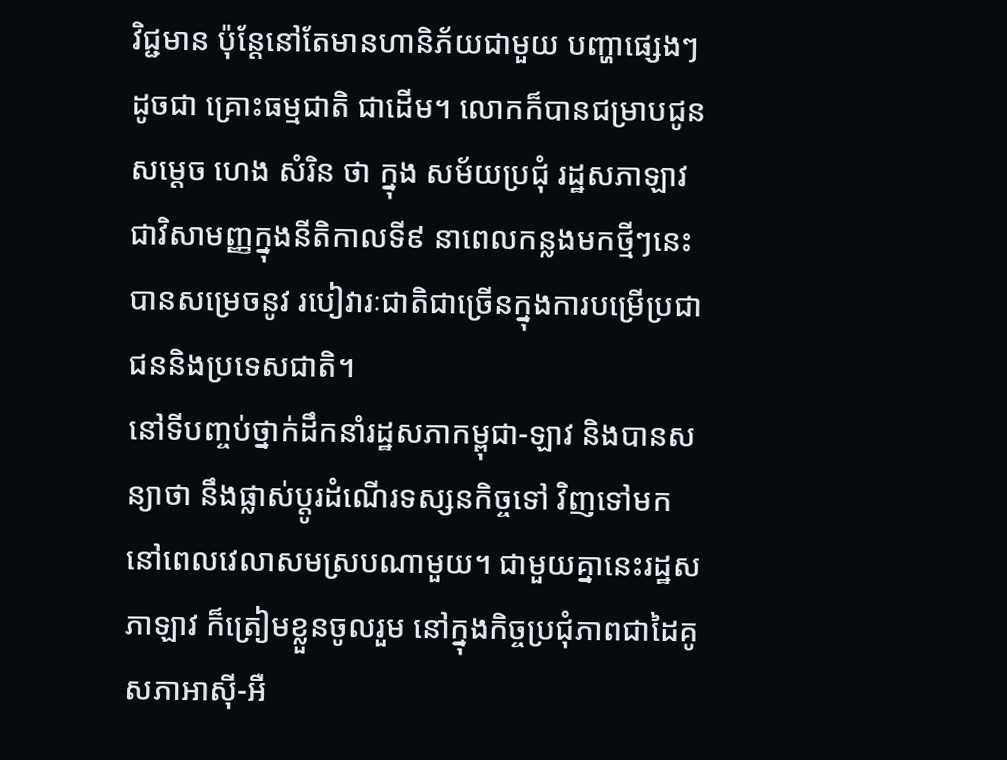វិជ្ជមាន ប៉ុន្តែនៅតែមានហានិភ័យជាមួយ បញ្ហាផ្សេងៗដូចជា គ្រោះធម្មជាតិ ជាដើម។ លោកក៏បានជម្រាបជូនសម្តេច ហេង សំរិន ថា ក្នុង សម័យប្រជុំ រដ្ឋសភាឡាវជាវិសាមញ្ញក្នុងនីតិកាលទី៩ នាពេលកន្លងមកថ្មីៗនេះ បានសម្រេចនូវ របៀវារៈជាតិជាច្រើនក្នុងការបម្រើប្រជាជននិងប្រទេសជាតិ។
នៅទីបញ្ចប់ថ្នាក់ដឹកនាំរដ្ឋសភាកម្ពុជា-ឡាវ និងបានសន្យាថា នឹងផ្លាស់ប្តូរដំណើរទស្សនកិច្ចទៅ វិញទៅមកនៅពេលវេលាសមស្របណាមួយ។ ជាមួយគ្នានេះរដ្ឋសភាឡាវ ក៏ត្រៀមខ្លួនចូលរួម នៅក្នុងកិច្ចប្រជុំភាពជាដៃគូសភាអាស៊ី-អឺ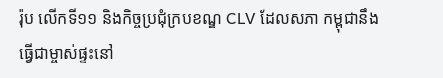រ៉ុប លើកទី១១ និងកិច្ចប្រជុំក្របខណ្ឌ CLV ដែលសភា កម្ពុជានឹងធ្វើជាម្ចាស់ផ្ទះនៅ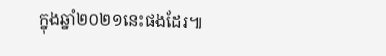ក្នុងឆ្នាំ២០២១នេះផងដែរ៕